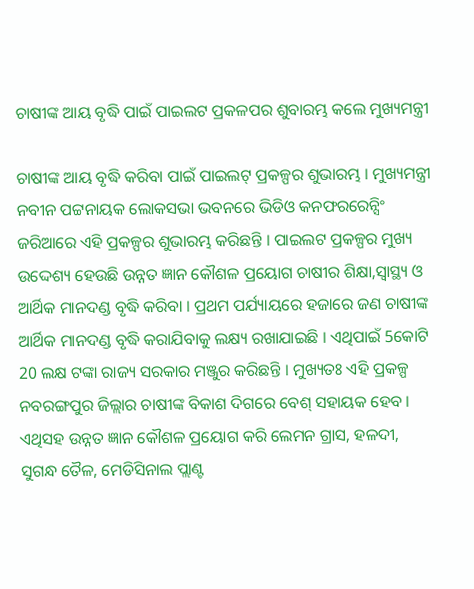ଚାଷୀଙ୍କ ଆୟ ବୃଦ୍ଧି ପାଇଁ ପାଇଲଟ ପ୍ରକଳପର ଶୁବାରମ୍ଭ କଲେ ମୁଖ୍ୟମନ୍ତ୍ରୀ

ଚାଷୀଙ୍କ ଆୟ ବୃଦ୍ଧି କରିବା ପାଇଁ ପାଇଲଟ୍ ପ୍ରକଳ୍ପର ଶୁଭାରମ୍ଭ । ମୁଖ୍ୟମନ୍ତ୍ରୀ ନବୀନ ପଟ୍ଟନାୟକ ଲୋକସଭା ଭବନରେ ଭିଡିଓ କନଫରରେନ୍ସିଂ ଜରିଆରେ ଏହି ପ୍ରକଳ୍ପର ଶୁଭାରମ୍ଭ କରିଛନ୍ତି । ପାଇଲଟ ପ୍ରକଳ୍ପର ମୁଖ୍ୟ ଉଦ୍ଦେଶ୍ୟ ହେଉଛି ଉନ୍ନତ ଜ୍ଞାନ କୌଶଳ ପ୍ରୟୋଗ ଚାଷୀର ଶିକ୍ଷା,ସ୍ବାସ୍ଥ୍ୟ ଓ ଆର୍ଥିକ ମାନଦଣ୍ଡ ବୃଦ୍ଧି କରିବା । ପ୍ରଥମ ପର୍ଯ୍ୟାୟରେ ହଜାରେ ଜଣ ଚାଷୀଙ୍କ ଆର୍ଥିକ ମାନଦଣ୍ଡ ବୃଦ୍ଧି କରାଯିବାକୁ ଲକ୍ଷ୍ୟ ରଖାଯାଇଛି । ଏଥିପାଇଁ 5କୋଟି 20 ଲକ୍ଷ ଟଙ୍କା ରାଜ୍ୟ ସରକାର ମଞ୍ଜୁର କରିଛନ୍ତି । ମୁଖ୍ୟତଃ ଏହି ପ୍ରକଳ୍ପ ନବରଙ୍ଗପୁର ଜିଲ୍ଲାର ଚାଷୀଙ୍କ ବିକାଶ ଦିଗରେ ବେଶ୍ ସହାୟକ ହେବ । ଏଥିସହ ଉନ୍ନତ ଜ୍ଞାନ କୌଶଳ ପ୍ରୟୋଗ କରି ଲେମନ ଗ୍ରାସ, ହଳଦୀ, ସୁଗନ୍ଧ ତୈଳ, ମେଡିସିନାଲ ପ୍ଲାଣ୍ଟ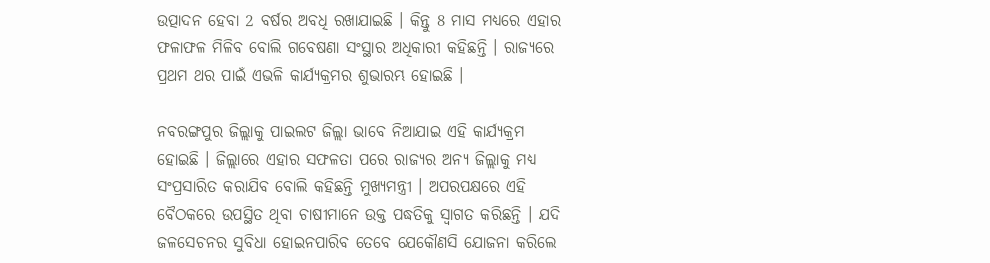ଉତ୍ପାଦନ ହେବା 2 ବର୍ଷର ଅବଧି ରଖାଯାଇଛି । କିନ୍ତୁ 8 ମାସ ମଧ୍ୟରେ ଏହାର ଫଳାଫଳ ମିଳିବ ବୋଲି ଗବେଷଣା ସଂସ୍ଥାର ଅଧିକାରୀ କହିଛନ୍ତି । ରାଜ୍ୟରେ ପ୍ରଥମ ଥର ପାଇଁ ଏଭଳି କାର୍ଯ୍ୟକ୍ରମର ଶୁଭାରମ୍ଭ ହୋଇଛି ।

ନବରଙ୍ଗପୁର ଜିଲ୍ଲାକୁ ପାଇଲଟ ଜିଲ୍ଲା ଭାବେ ନିଆଯାଇ ଏହି କାର୍ଯ୍ୟକ୍ରମ ହୋଇଛି । ଜିଲ୍ଲାରେ ଏହାର ସଫଳତା ପରେ ରାଜ୍ୟର ଅନ୍ୟ ଜିଲ୍ଲାକୁ ମଧ୍ୟ ସଂପ୍ରସାରିତ କରାଯିବ ବୋଲି କହିଛନ୍ତି ମୁଖ୍ୟମନ୍ତ୍ରୀ । ଅପରପକ୍ଷରେ ଏହି ବୈଠକରେ ଉପସ୍ଥିତ ଥିବା ଚାଷୀମାନେ ଉକ୍ତ ପଦ୍ଧତିକୁ ସ୍ବାଗତ କରିଛନ୍ତି । ଯଦି ଜଳସେଚନର ସୁବିଧା ହୋଇନପାରିବ ତେବେ ଯେକୌଣସି ଯୋଜନା କରିଲେ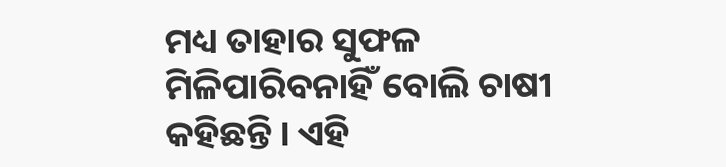ମଧ୍ୟ ତାହାର ସୁଫଳ ମିଳିପାରିବନାହିଁ ବୋଲି ଚାଷୀ କହିଛନ୍ତି । ଏହି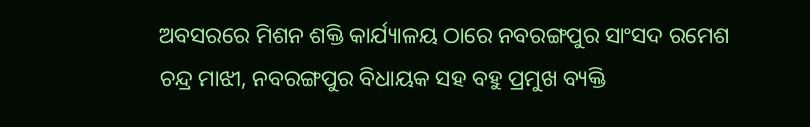ଅବସରରେ ମିଶନ ଶକ୍ତି କାର୍ଯ୍ୟାଳୟ ଠାରେ ନବରଙ୍ଗପୁର ସାଂସଦ ରମେଶ ଚନ୍ଦ୍ର ମାଝୀ, ନବରଙ୍ଗପୁର ବିଧାୟକ ସହ ବହୁ ପ୍ରମୁଖ ବ୍ୟକ୍ତି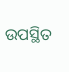ଉପସ୍ଥିତ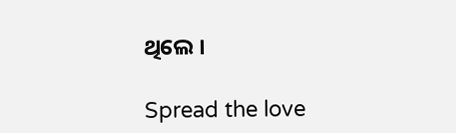ଥିଲେ ।

Spread the love